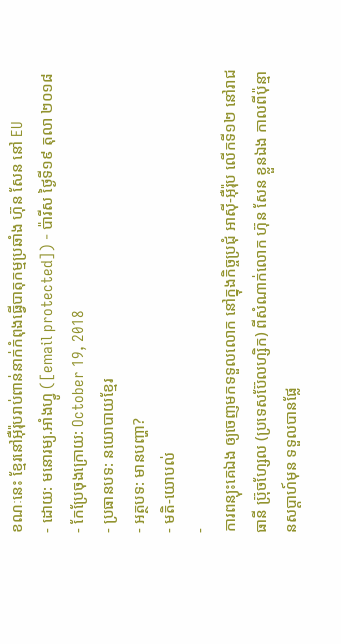ខណៈនេះ ខ្មែរនៅអ៊ឺរ៉ុបរាប់ពាន់នាក់កំពុងធ្វើបាតុកម្មប្រឆាំង ហ៊ុន សែន នៅ EU
- ដោយ: មនោរម្យ.អាំងហ្វូ ([email protected]) - ប៉ារីស ថ្ងៃទី១៩ តុលា ២០១៨
- កែប្រែចុងក្រោយ: October 19, 2018
- ប្រធានបទ: នយោបាយខ្មែរ
- អត្ថបទ: មានបញ្ហា?
- មតិ-យោបល់
-
ការពន្យុះគេឯង ឲ្យចេញមកទទួលលោក នៅក្នុងកិច្ចប្រជុំ អាស៊ី-អ៊ឺរ៉ុប លើកទី១២ នៅរាជធានី ប្រ៊ុចហ្សែល (ប្រទេសប៊ែលហ្សិក) ពីសំណាក់លោក ហ៊ុន សែន ខ្លួនឯង កាលពីប៉ុន្មានសប្ដាហ៍មុន ទទួលបានផ្លែ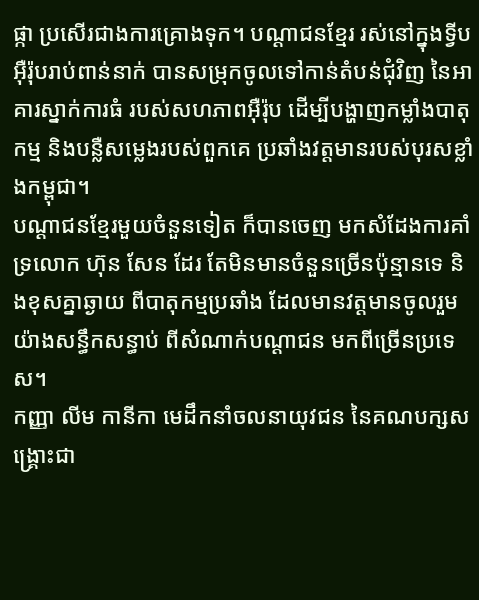ផ្កា ប្រសើរជាងការគ្រោងទុក។ បណ្ដាជនខ្មែរ រស់នៅក្នុងទ្វីបអ៊ឺរ៉ុបរាប់ពាន់នាក់ បានសម្រុកចូលទៅកាន់តំបន់ជុំវិញ នៃអាគារស្នាក់ការធំ របស់សហភាពអ៊ឺរ៉ុប ដើម្បីបង្ហាញកម្លាំងបាតុកម្ម និងបន្លឺសម្លេងរបស់ពួកគេ ប្រឆាំងវត្តមានរបស់បុរសខ្លាំងកម្ពុជា។
បណ្ដាជនខ្មែរមួយចំនួនទៀត ក៏បានចេញ មកសំដែងការគាំទ្រលោក ហ៊ុន សែន ដែរ តែមិនមានចំនួនច្រើនប៉ុន្មានទេ និងខុសគ្នាឆ្ងាយ ពីបាតុកម្មប្រឆាំង ដែលមានវត្តមានចូលរួម យ៉ាងសន្ធឹកសន្ធាប់ ពីសំណាក់បណ្ដាជន មកពីច្រើនប្រទេស។
កញ្ញា លីម កានីកា មេដឹកនាំចលនាយុវជន នៃគណបក្សសង្គ្រោះជា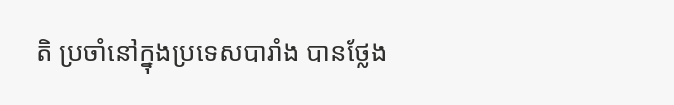តិ ប្រចាំនៅក្នុងប្រទេសបារាំង បានថ្លែង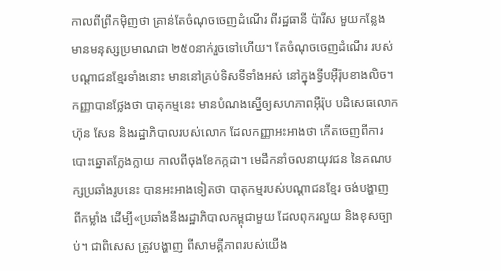កាលពីព្រឹកម៉ិញថា គ្រាន់តែចំណុចចេញដំណើរ ពីរដ្ឋធានី ប៉ារីស មួយកន្លែង មានមនុស្សប្រមាណជា ២៥០នាក់រួចទៅហើយ។ តែចំណុចចេញដំណើរ របស់បណ្ដាជនខ្មែរទាំងនោះ មាននៅគ្រប់ទិសទីទាំងអស់ នៅក្នុងទ្វីបអ៊ឺរ៉ុបខាងលិច។
កញ្ញាបានថ្លែងថា បាតុកម្មនេះ មានបំណងស្នើឲ្យសហភាពអ៊ឺរ៉ុប បដិសេធលោក ហ៊ុន សែន និងរដ្ឋាភិបាលរបស់លោក ដែលកញ្ញាអះអាងថា កើតចេញពីការបោះឆ្នោតក្លែងក្លាយ កាលពីចុងខែកក្កដា។ មេដឹកនាំចលនាយុវជន នៃគណបក្សប្រឆាំងរូបនេះ បានអះអាងទៀតថា បាតុកម្មរបស់បណ្ដាជនខ្មែរ ចង់បង្ហាញ ពីកម្លាំង ដើម្បី«ប្រឆាំងនឹងរដ្ឋាភិបាលកម្ពុជាមួយ ដែលពុករលួយ និងខុសច្បាប់។ ជាពិសេស ត្រូវបង្ហាញ ពីសាមគ្គីភាពរបស់យើង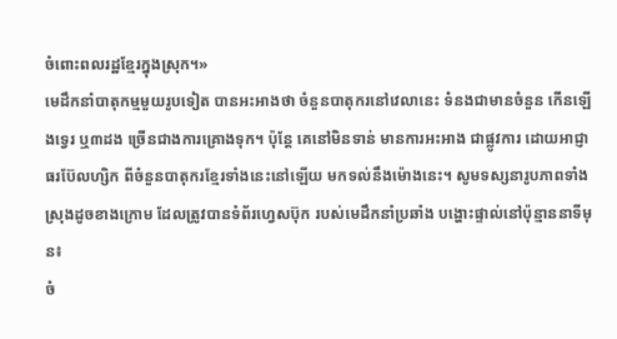ចំពោះពលរដ្ឋខ្មែរក្នុងស្រុក។»
មេដឹកនាំបាតុកម្មមួយរូបទៀត បានអះអាងថា ចំនួនបាតុករនៅវេលានេះ ទំនងជាមានចំនួន កើនឡើងទ្វេរ ឬ៣ដង ច្រើនជាងការគ្រោងទុក។ ប៉ុន្តែ គេនៅមិនទាន់ មានការអះអាង ជាផ្លូវការ ដោយអាជ្ញាធរប៊ែលហ្សិក ពីចំនួនបាតុករខ្មែរទាំងនេះនៅឡើយ មកទល់នឹងម៉ោងនេះ។ សូមទស្សនារូបភាពទាំងស្រុងដូចខាងក្រោម ដែលត្រូវបានទំព័រហ្វេសប៊ុក របស់មេដឹកនាំប្រឆាំង បង្ហោះផ្ទាល់នៅប៉ុន្មាននាទីមុន៖
ចំ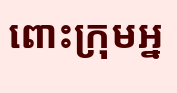ពោះក្រុមអ្ន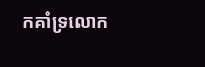កគាំទ្រលោក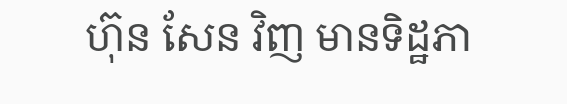ហ៊ុន សែន វិញ មានទិដ្ឋភា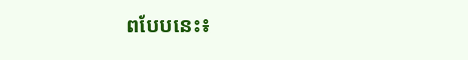ពបែបនេះ៖